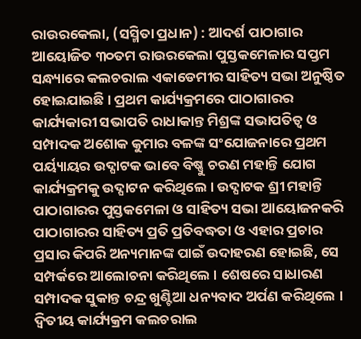ରାଉରକେଲା, (ସସ୍ମିତା ପ୍ରଧାନ) : ଆଦର୍ଶ ପାଠାଗାର ଆୟୋଜିତ ୩୦ତମ ରାଉରକେଲା ପୁସ୍ତକମେଳାର ସପ୍ତମ ସନ୍ଧ୍ୟାରେ କଲଚରାଲ ଏକାଡେମୀର ସାହିତ୍ୟ ସଭା ଅନୁଷ୍ଠିତ ହୋଇଯାଇଛି । ପ୍ରଥମ କାର୍ଯ୍ୟକ୍ରମରେ ପାଠାଗାରର କାର୍ଯ୍ୟକାରୀ ସଭାପତି ରାଧାକାନ୍ତ ମିଶ୍ରଙ୍କ ସଭାପତିତ୍ୱ ଓ ସମ୍ପାଦକ ଅଶୋକ କୁମାର ବଳଙ୍କ ସଂଯୋଜନାରେ ପ୍ରଥମ ପର୍ୟ୍ୟାୟର ଉଦ୍ଘାଟକ ଭାବେ ବିଷ୍ଣୁ ଚରଣ ମହାନ୍ତି ଯୋଗ କାର୍ଯ୍ୟକ୍ରମକୁ ଉଦ୍ଘାଟନ କରିଥିଲେ । ଉଦ୍ଘାଟକ ଶ୍ରୀ ମହାନ୍ତି ପାଠାଗାରର ପୁସ୍ତକମେଳା ଓ ସାହିତ୍ୟ ସଭା ଆୟୋଜନକରି ପାଠାଗାରର ସାହିତ୍ୟ ପ୍ରତି ପ୍ରତିବଦ୍ଧତା ଓ ଏହାର ପ୍ରଚାର ପ୍ରସାର କିପରି ଅନ୍ୟମାନଙ୍କ ପାଇଁ ଉଦାହରଣ ହୋଇଛି, ସେ ସମ୍ପର୍କରେ ଆଲୋଚନା କରିଥିଲେ । ଶେଷରେ ସାଧାରଣ ସମ୍ପାଦକ ସୁକାନ୍ତ ଚନ୍ଦ୍ର ଖୁଣ୍ଟିଆ ଧନ୍ୟବାଦ ଅର୍ପଣ କରିଥିଲେ । ଦ୍ୱିତୀୟ କାର୍ଯ୍ୟକ୍ରମ କଲଚରାଲ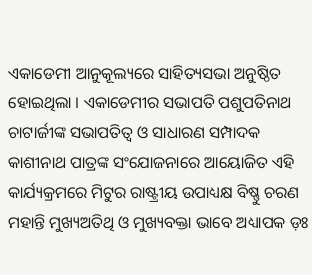ଏକାଡେମୀ ଆନୁକୂଲ୍ୟରେ ସାହିତ୍ୟସଭା ଅନୁଷ୍ଠିତ ହୋଇଥିଲା । ଏକାଡେମୀର ସଭାପତି ପଶୁପତିନାଥ ଚାଟାର୍ଜୀଙ୍କ ସଭାପତିତ୍ୱ ଓ ସାଧାରଣ ସମ୍ପାଦକ କାଶୀନାଥ ପାତ୍ରଙ୍କ ସଂଯୋଜନାରେ ଆୟୋଜିତ ଏହି କାର୍ଯ୍ୟକ୍ରମରେ ମିଟୁର ରାଷ୍ଟ୍ରୀୟ ଉପାଧ୍ୟକ୍ଷ ବିଷ୍ଣୁ ଚରଣ ମହାନ୍ତି ମୁଖ୍ୟଅତିଥି ଓ ମୁଖ୍ୟବକ୍ତା ଭାବେ ଅଧ୍ୟାପକ ଡ଼ଃ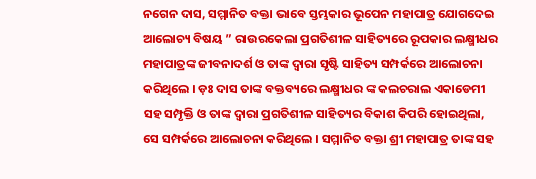ନଗେନ ଦାସ, ସମ୍ମାନିତ ବକ୍ତା ଭାବେ ସ୍ତମ୍ଭକାର ଭୂପେନ ମହାପାତ୍ର ଯୋଗଦେଇ ଆଲୋଚ୍ୟ ବିଷୟ ” ରାଉରକେଲା ପ୍ରଗତିଶୀଳ ସାହିତ୍ୟରେ ରୂପକାର ଲକ୍ଷ୍ମୀଧର ମହାପାତ୍ରଙ୍କ ଜୀବନାଦର୍ଶ ଓ ତାଙ୍କ ଦ୍ୱାରା ସୃଷ୍ଟି ସାହିତ୍ୟ ସମ୍ପର୍କରେ ଆଲୋଚନା କରିଥିଲେ । ଡ଼ଃ ଦାସ ତାଙ୍କ ବକ୍ତବ୍ୟରେ ଲକ୍ଷ୍ମୀଧର ଙ୍କ କଲଚରାଲ ଏକାଡେମୀ ସହ ସମ୍ପୃକ୍ତି ଓ ତାଙ୍କ ଦ୍ୱାରା ପ୍ରଗତିଶୀଳ ସାହିତ୍ୟର ବିକାଶ କିପରି ହୋଇଥିଲା, ସେ ସମ୍ପର୍କରେ ଆଲୋଚନା କରିଥିଲେ । ସମ୍ମାନିତ ବକ୍ତା ଶ୍ରୀ ମହାପାତ୍ର ତାଙ୍କ ସହ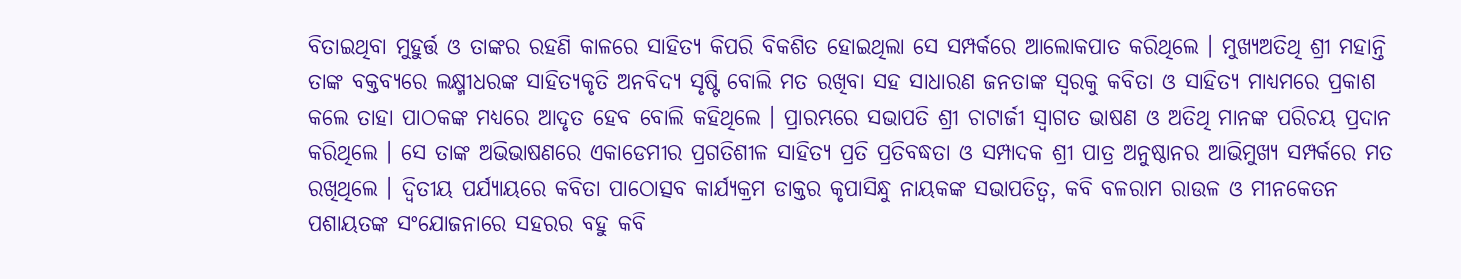ବିତାଇଥିବା ମୁହୁର୍ତ୍ତ ଓ ତାଙ୍କର ରହଣି କାଳରେ ସାହିତ୍ୟ କିପରି ବିକଶିତ ହୋଇଥିଲା ସେ ସମ୍ପର୍କରେ ଆଲୋକପାତ କରିଥିଲେ । ମୁଖ୍ୟଅତିଥି ଶ୍ରୀ ମହାନ୍ତି ତାଙ୍କ ବକ୍ତବ୍ୟରେ ଲକ୍ଷ୍ମୀଧରଙ୍କ ସାହିତ୍ୟକୃତି ଅନବିଦ୍ୟ ସୃଷ୍ଟି ବୋଲି ମତ ରଖିବା ସହ ସାଧାରଣ ଜନତାଙ୍କ ସ୍ୱରକୁ କବିତା ଓ ସାହିତ୍ୟ ମାଧ୍ୟମରେ ପ୍ରକାଶ କଲେ ତାହା ପାଠକଙ୍କ ମଧ୍ୟରେ ଆଦୃତ ହେବ ବୋଲି କହିଥିଲେ । ପ୍ରାରମ୍ଭରେ ସଭାପତି ଶ୍ରୀ ଚାଟାର୍ଜୀ ସ୍ୱାଗତ ଭାଷଣ ଓ ଅତିଥି ମାନଙ୍କ ପରିଚୟ ପ୍ରଦାନ କରିଥିଲେ । ସେ ତାଙ୍କ ଅଭିଭାଷଣରେ ଏକାଡେମୀର ପ୍ରଗତିଶୀଳ ସାହିତ୍ୟ ପ୍ରତି ପ୍ରତିବଦ୍ଧତା ଓ ସମ୍ପାଦକ ଶ୍ରୀ ପାତ୍ର ଅନୁଷ୍ଠାନର ଆଭିମୁଖ୍ୟ ସମ୍ପର୍କରେ ମତ ରଖିଥିଲେ । ଦ୍ୱିତୀୟ ପର୍ଯ୍ୟାୟରେ କବିତା ପାଠୋତ୍ସବ କାର୍ଯ୍ୟକ୍ରମ ଡାକ୍ତର କୃପାସିନ୍ଧୁ ନାୟକଙ୍କ ସଭାପତିତ୍ୱ, କବି ବଳରାମ ରାଉଳ ଓ ମୀନକେତନ ପଶାୟତଙ୍କ ସଂଯୋଜନାରେ ସହରର ବହୁ କବି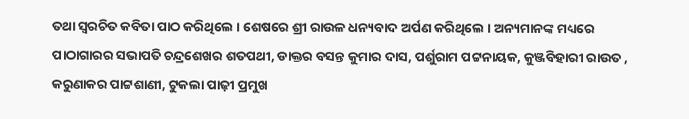ତଥା ସ୍ୱରଚିତ କବିତା ପାଠ କରିଥିଲେ । ଶେଷରେ ଶ୍ରୀ ରାଉଳ ଧନ୍ୟବାଦ ଅର୍ପଣ କରିଥିଲେ । ଅନ୍ୟମାନଙ୍କ ମଧ୍ୟରେ ପାଠାଗାରର ସଭାପତି ଚନ୍ଦ୍ରଶେଖର ଶତପଥୀ, ଡାକ୍ତର ବସନ୍ତ କୁମାର ଦାସ, ପର୍ଶୁରାମ ପଟ୍ଟନାୟକ, କୁଞ୍ଜବିହାରୀ ରାଉତ , କରୁଣାକର ପାଟ୍ଟଶାଣୀ, ଟୁକଲା ପାଢ଼ୀ ପ୍ରମୁଖ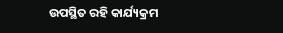ଉପସ୍ଥିତ ରହି କାର୍ଯ୍ୟକ୍ରମ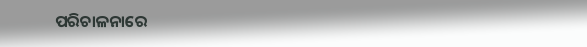ପରିଚାଳନାରେ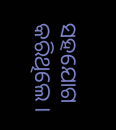ସହଯୋଗ କରିଥିଲେ ।